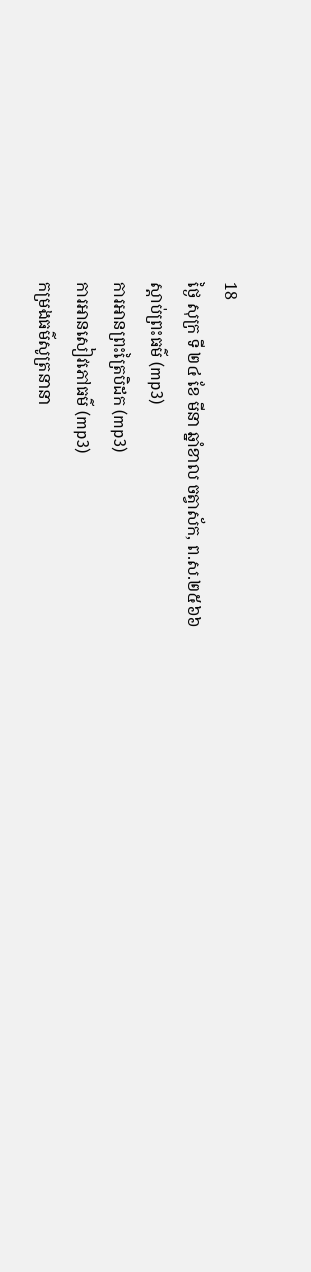18
ថ្ងៃ សុក្រ ទី ២៤ ខែ មីនា ឆ្នាំខាល ចត្វាស័ក, ព.ស.២៥៦៦
ស្តាប់ព្រះធម៌ (mp3)
ការអានព្រះត្រៃបិដក (mp3)
ការអានសៀវភៅធម៌ (mp3)
កម្រងធម៌សូត្រនានា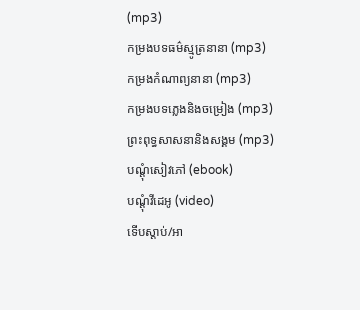(mp3)
កម្រងបទធម៌ស្មូត្រនានា (mp3)
កម្រងកំណាព្យនានា (mp3)
កម្រងបទភ្លេងនិងចម្រៀង (mp3)
ព្រះពុទ្ធសាសនានិងសង្គម (mp3)
បណ្តុំសៀវភៅ (ebook)
បណ្តុំវីដេអូ (video)
ទើបស្តាប់/អា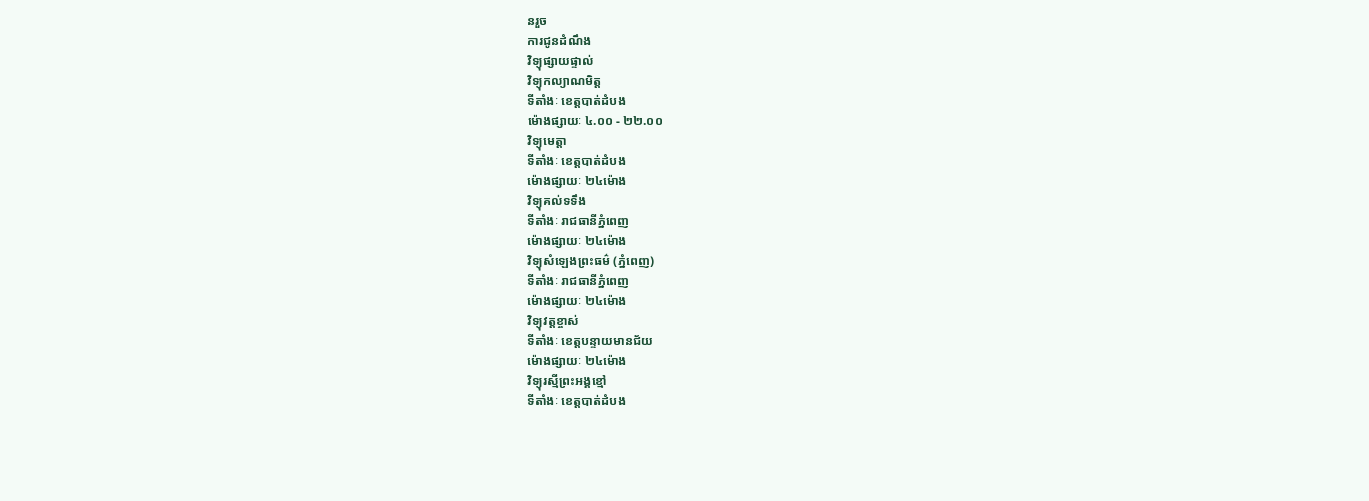នរួច
ការជូនដំណឹង
វិទ្យុផ្សាយផ្ទាល់
វិទ្យុកល្យាណមិត្ត
ទីតាំងៈ ខេត្តបាត់ដំបង
ម៉ោងផ្សាយៈ ៤.០០ - ២២.០០
វិទ្យុមេត្តា
ទីតាំងៈ ខេត្តបាត់ដំបង
ម៉ោងផ្សាយៈ ២៤ម៉ោង
វិទ្យុគល់ទទឹង
ទីតាំងៈ រាជធានីភ្នំពេញ
ម៉ោងផ្សាយៈ ២៤ម៉ោង
វិទ្យុសំឡេងព្រះធម៌ (ភ្នំពេញ)
ទីតាំងៈ រាជធានីភ្នំពេញ
ម៉ោងផ្សាយៈ ២៤ម៉ោង
វិទ្យុវត្តខ្ចាស់
ទីតាំងៈ ខេត្តបន្ទាយមានជ័យ
ម៉ោងផ្សាយៈ ២៤ម៉ោង
វិទ្យុរស្មីព្រះអង្គខ្មៅ
ទីតាំងៈ ខេត្តបាត់ដំបង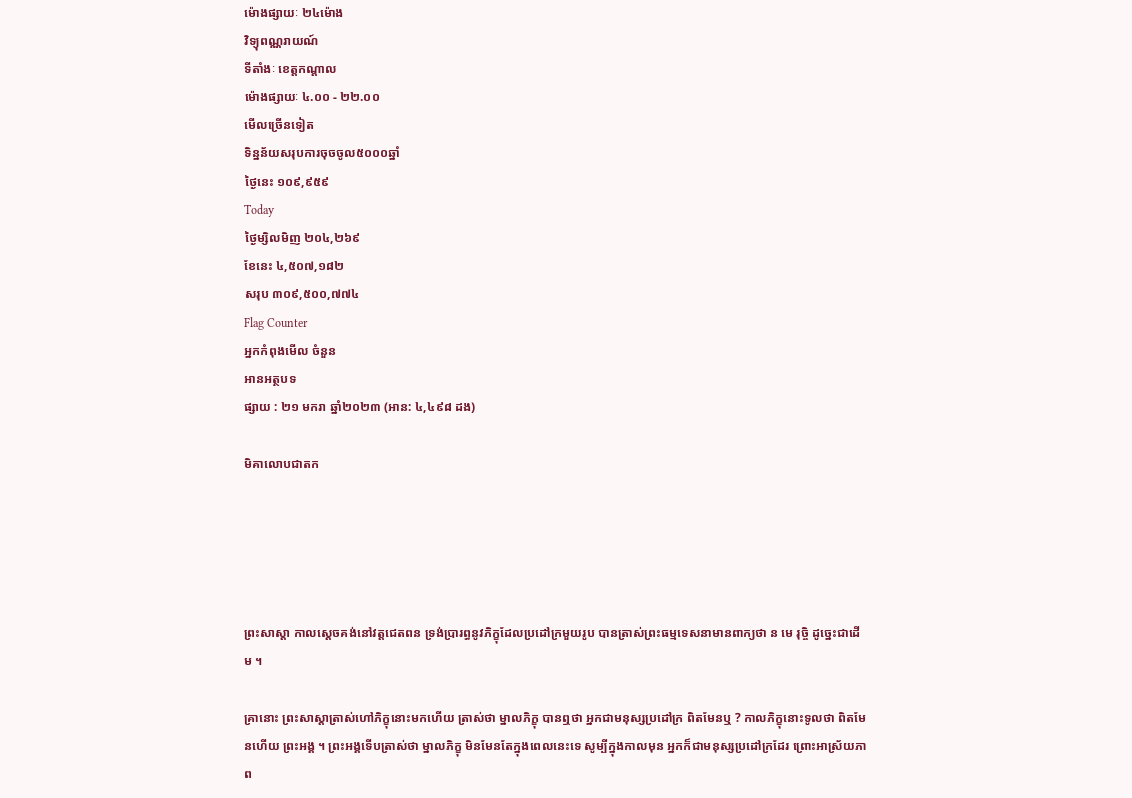ម៉ោងផ្សាយៈ ២៤ម៉ោង
វិទ្យុពណ្ណរាយណ៍
ទីតាំងៈ ខេត្តកណ្តាល
ម៉ោងផ្សាយៈ ៤.០០ - ២២.០០
មើលច្រើនទៀត
ទិន្នន័យសរុបការចុចចូល៥០០០ឆ្នាំ
ថ្ងៃនេះ ១០៩,៩៥៩
Today
ថ្ងៃម្សិលមិញ ២០៤,២៦៩
ខែនេះ ៤,៥០៧,១៨២
សរុប ៣០៩,៥០០,៧៧៤
Flag Counter
អ្នកកំពុងមើល ចំនួន
អានអត្ថបទ
ផ្សាយ : ២១ មករា ឆ្នាំ២០២៣ (អាន: ៤,៤៩៨ ដង)

មិគាលោបជាតក





ព្រះសាស្ដា កាលស្ដេចគង់នៅវត្តជេតពន ទ្រង់ប្រារព្ធនូវភិក្ខុដែលប្រដៅក្រមួយរូប បានត្រាស់ព្រះធម្មទេសនាមានពាក្យថា ន មេ រុចិ្ច ដូច្នេះជាដើម ។

គ្រានោះ ព្រះសាស្ដាត្រាស់ហៅភិក្ខុនោះមកហើយ ត្រាស់ថា ម្នាលភិក្ខុ បានឮថា អ្នកជាមនុស្សប្រដៅក្រ ពិតមែនឬ ? កាលភិក្ខុនោះទូលថា ពិតមែនហើយ ព្រះអង្គ ។ ព្រះអង្គទើបត្រាស់ថា ម្នាលភិក្ខុ មិនមែនតែក្នុងពេលនេះទេ សូម្បីក្នុងកាលមុន អ្នកក៏ជាមនុស្សប្រដៅក្រដែរ ព្រោះអាស្រ័យភាព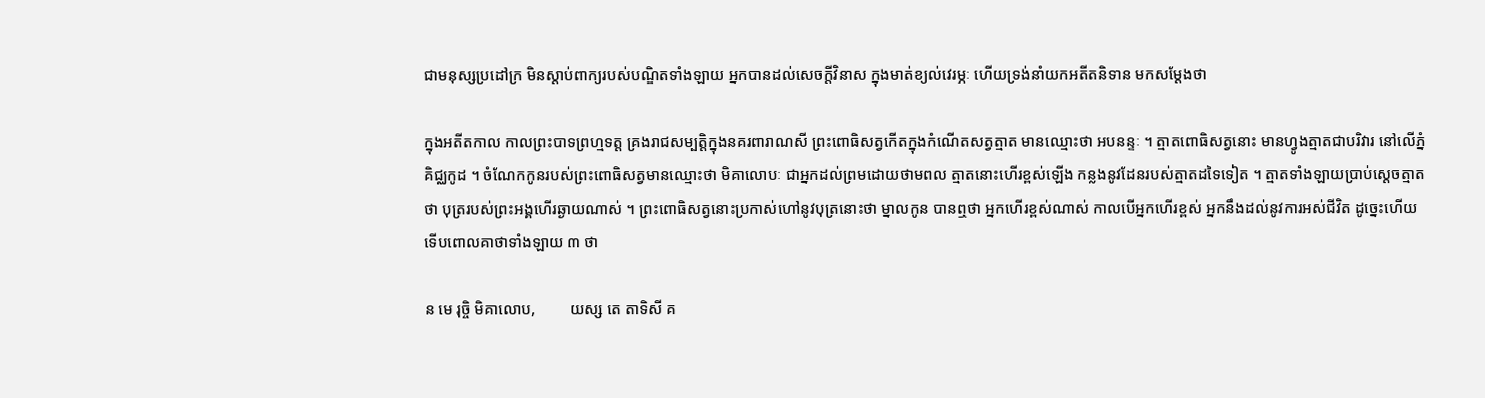ជាមនុស្សប្រដៅក្រ មិនស្ដាប់ពាក្យរបស់បណ្ឌិតទាំងឡាយ អ្នកបានដល់សេចក្ដីវិនាស ក្នុងមាត់ខ្យល់វេរម្ភៈ ហើយទ្រង់នាំយកអតីតនិទាន មកសម្ដែងថា

ក្នុងអតីតកាល កាលព្រះបាទព្រហ្មទត្ត គ្រងរាជសម្បត្តិក្នុងនគរពារាណសី ព្រះពោធិសត្វកើតក្នុងកំណើតសត្វត្មាត មានឈ្មោះថា អបនន្ទៈ ។ ត្មាតពោធិសត្វនោះ មានហ្វូងត្មាតជាបរិវារ នៅលើភ្នំគិជ្ឈកូដ ។ ចំណែកកូនរបស់ព្រះពោធិសត្វមានឈ្មោះថា មិគាលោបៈ ជាអ្នកដល់ព្រមដោយថាមពល ត្មាតនោះហើរខ្ពស់ឡើង កន្លងនូវដែនរបស់ត្មាតដទៃទៀត ។ ត្មាតទាំងឡាយប្រាប់ស្ដេចត្មាតថា បុត្ររបស់ព្រះអង្គហើរឆ្ងាយណាស់ ។ ព្រះពោធិសត្វនោះប្រកាស់ហៅនូវបុត្រនោះថា ម្នាលកូន បានឮថា អ្នកហើរខ្ពស់ណាស់ កាលបើអ្នកហើរខ្ពស់ អ្នកនឹងដល់នូវការអស់ជីវិត ដូច្នេះហើយ ទើបពោលគាថាទាំងឡាយ ៣ ថា

ន មេ រុច្ចិ មិគាលោប,         យស្ស តេ តាទិសី គ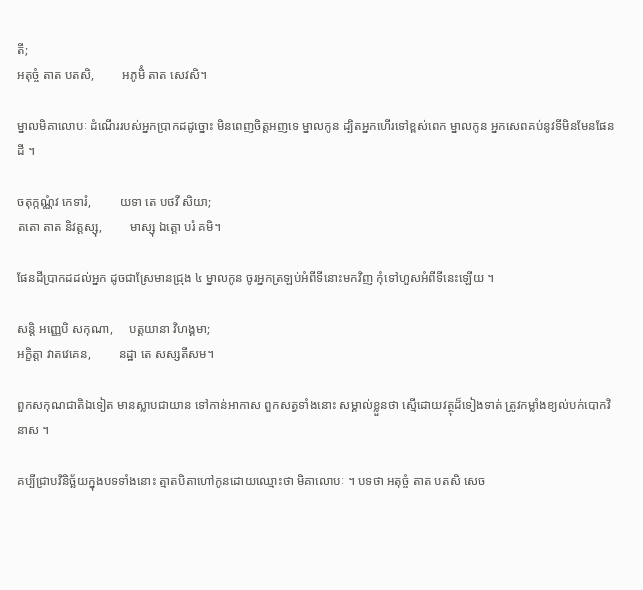តី;
អតុច្ចំ តាត បតសិ,         អភូមិំ តាត សេវសិ។

ម្នាលមិគាលោបៈ ដំណើររបស់អ្នកប្រាកដដូច្នោះ មិនពេញចិត្តអញទេ ម្នាលកូន ដ្បិតអ្នកហើរទៅខ្ពស់ពេក ម្នាលកូន អ្នកសេពគប់នូវទីមិនមែនផែនដី ។

ចតុក្កណ្ណំវ កេទារំ,         យទា តេ បថវី សិយា;
តតោ តាត និវត្តស្សុ,         មាស្សុ ឯត្តោ បរំ គមិ។

ផែនដីប្រាកដដល់អ្នក ដូចជាស្រែមានជ្រុង ៤ ម្នាលកូន ចូរអ្នកត្រឡប់អំពីទីនោះមកវិញ កុំទៅហួសអំពីទីនេះឡើយ ។

សន្តិ អញ្ញេបិ សកុណា,     បត្តយានា វិហង្គមា;
អក្ខិត្តា វាតវេគេន,         នដ្ឋា តេ សស្សតីសម។

ពួកសកុណជាតិឯទៀត មានស្លាបជាយាន ទៅកាន់អាកាស ពួកសត្វទាំងនោះ សម្គាល់ខ្លួនថា ស្មើដោយវត្ថុដ៏ទៀងទាត់ ត្រូវកម្លាំងខ្យល់បក់បោកវិនាស ។

គប្បីជ្រាបវិនិច្ឆ័យក្នុងបទទាំងនោះ ត្មាតបិតាហៅកូនដោយឈ្មោះថា មិគាលោបៈ ។ បទថា អតុច្ចំ តាត បតសិ សេច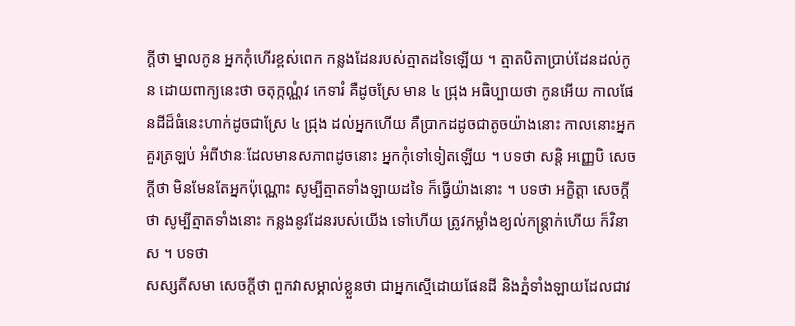ក្ដីថា ម្នាលកូន អ្នកកុំហើរខ្ពស់ពេក កន្លងដែនរបស់ត្មាតដទៃឡើយ ។ ត្មាតបិតាប្រាប់ដែនដល់កូន ដោយពាក្យនេះថា ចតុក្កណ្ណំវ កេទារំ គឺដូចស្រែ មាន ៤ ជ្រុង អធិប្បាយថា កូនអើយ កាលផែនដីដ៏ធំនេះហាក់ដូចជាស្រែ ៤ ជ្រុង ដល់អ្នកហើយ គឺប្រាកដដូចជាតូចយ៉ាងនោះ កាលនោះអ្នកគួរត្រឡប់ អំពីឋានៈដែលមានសភាពដូចនោះ អ្នកកុំទៅទៀតឡើយ ។ បទថា សន្តិ អញ្ញេបិ សេចក្ដីថា មិនមែនតែអ្នកប៉ុណ្ណោះ សូម្បីត្មាតទាំងឡាយដទៃ ក៏ធ្វើយ៉ាងនោះ ។ បទថា អក្ខិត្តា សេចក្ដីថា សូម្បីត្មាតទាំងនោះ កន្លងនូវដែនរបស់យើង ទៅហើយ ត្រូវកម្លាំងខ្យល់កន្ត្រាក់ហើយ ក៏វិនាស ។ បទថា
សស្សតីសមា សេចក្ដីថា ពួកវាសម្គាល់ខ្លួនថា ជាអ្នកស្មើដោយផែនដី និងភ្នំទាំងឡាយដែលជាវ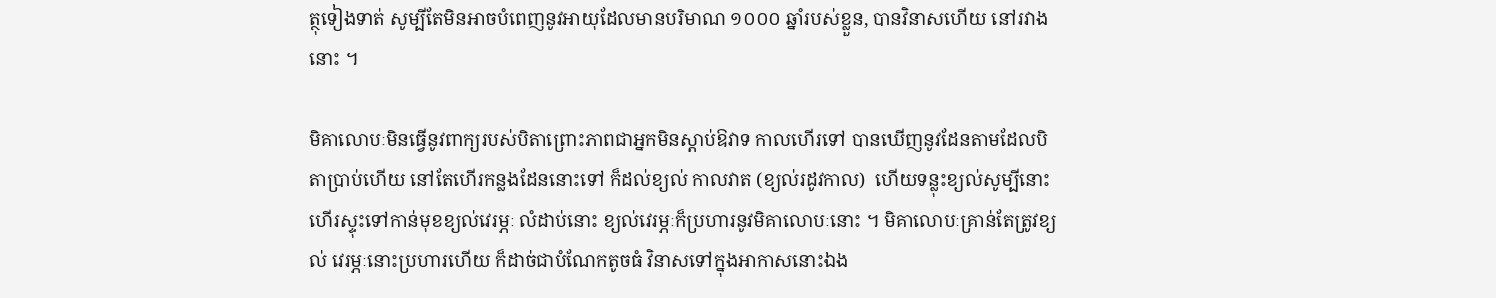ត្ថុទៀងទាត់ សូម្បីតែមិនអាចបំពេញនូវអាយុដែលមានបរិមាណ ១០០០ ឆ្នាំរបស់ខ្លួន, បានវិនាសហើយ នៅរវាងនោះ ។

មិគាលោបៈមិនធ្វើនូវពាក្យរបស់បិតាព្រោះភាពជាអ្នកមិនស្ដាប់ឱវាទ កាលហើរទៅ បានឃើញនូវដែនតាមដែលបិតាប្រាប់ហើយ នៅតែហើរកន្លងដែននោះទៅ ក៏ដល់ខ្យល់ កាលវាត (ខ្យល់រដូវកាល)  ហើយទន្លុះខ្យល់សូម្បីនោះ ហើរស្ទុះទៅកាន់មុខខ្យល់វេរម្ភៈ លំដាប់នោះ ខ្យល់វេរម្ភៈក៏ប្រហារនូវមិគាលោបៈនោះ ។ មិគាលោបៈគ្រាន់តែត្រូវខ្យល់ វេរម្ភៈនោះប្រហារហើយ ក៏ដាច់ជាបំណែកតូចធំ វិនាសទៅក្នុងអាកាសនោះឯង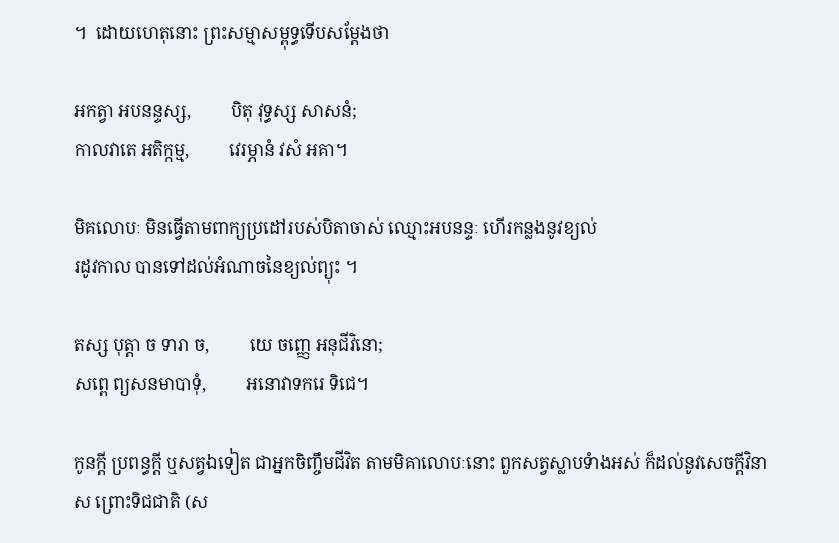។  ដោយហេតុនោះ ព្រះសម្មាសម្ពុទ្ធទើបសម្ដែងថា

អកត្វា អបនន្ទស្ស,         បិតុ វុទ្ធស្ស សាសនំ;
កាលវាតេ អតិក្កម្ម,         វេរម្ភានំ វសំ អគា។

មិគលោបៈ មិនធ្វើតាមពាក្យប្រដៅរបស់បិតាចាស់ ឈ្មោះអបនន្ទៈ ហើរកន្លងនូវខ្យល់
រដូវកាល បានទៅដល់អំណាចនៃខ្យល់ព្យុះ ។

តស្ស បុត្តា ច ទារា ច,         យេ ចញ្ញេ អនុជីវិនោ;
សព្ពេ ព្យសនមាបាទុំ,         អនោវាទករេ ទិជេ។

កូនក្តី ប្រពន្ធក្តី ឬសត្វឯទៀត ជាអ្នកចិញ្ចឹមជីវិត តាមមិគាលោបៈនោះ ពួកសត្វស្លាបទំាងអស់ ក៏ដល់នូវសេចក្តីវិនាស ព្រោះទិជជាតិ (ស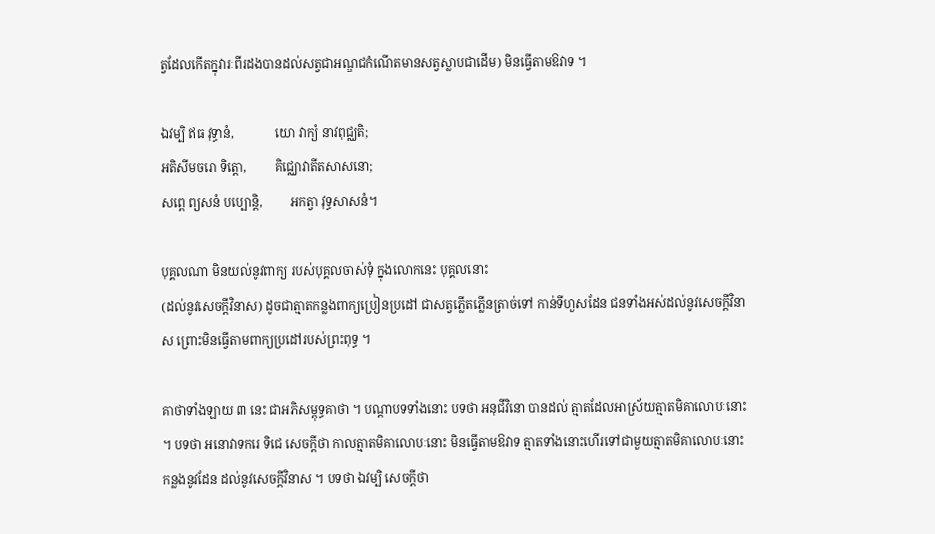ត្វដែលកើតក្នុវារៈពីរដងបានដល់សត្វជាអណ្ឌជកំណើតមានសត្វស្លាបជាដើម) មិនធ្វើតាមឱវាទ ។

ឯវម្បិ ឥធ វុទ្ធានំ,             យោ វាក្យំ នាវពុជ្ឈតិ;
អតិសីមចរោ ទិត្តោ,         គិជ្ឈោវាតីតសាសនោ;
សព្ពេ ព្យសនំ បប្បោន្តិ,         អកត្វា វុទ្ធសាសនំ។

បុគ្គលណា មិនយល់នូវពាក្យ របស់បុគ្គលចាស់ទុំ ក្នុងលោកនេះ បុគ្គលនោះ
(ដល់នូវសេចក្តីវិនាស) ដូចជាត្មាតកន្លងពាក្យប្រៀនប្រដៅ ជាសត្វភ្លើតភ្លើនត្រាច់ទៅ កាន់ទីហួសដែន ជនទាំងអស់ដល់នូវសេចក្តីវិនាស ព្រោះមិនធ្វើតាមពាក្យប្រដៅរបស់ព្រះពុទ្ធ ។

គាថាទាំងឡាយ ៣ នេះ ជាអភិសម្ពុទ្ធគាថា ។ បណ្ដាបទទាំងនោះ បទថា អនុជីវិនោ បានដល់ ត្មាតដែលអាស្រ័យត្មាតមិគាលោបៈនោះ ។ បទថា អនោវាទករេ ទិជេ សេចក្ដីថា កាលត្មាតមិគាលោបៈនោះ មិនធ្វើតាមឱវាទ ត្មាតទាំងនោះហើរទៅជាមួយត្មាតមិគាលោបៈនោះកន្លងនូវដែន ដល់នូវសេចក្ដីវិនាស ។ បទថា ឯវម្បិ សេចក្ដីថា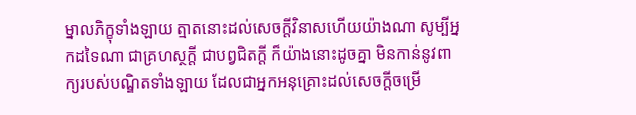ម្នាលភិក្ខុទាំងឡាយ ត្មាតនោះដល់សេចក្ដីវិនាសហើយយ៉ាងណា សូម្បីអ្នកដទៃណា ជាគ្រហស្ថក្ដី ជាបព្វជិតក្ដី ក៏យ៉ាងនោះដូចគ្នា មិនកាន់នូវពាក្យរបស់បណ្ឌិតទាំងឡាយ ដែលជាអ្នកអនុគ្រោះដល់សេចក្ដីចម្រើ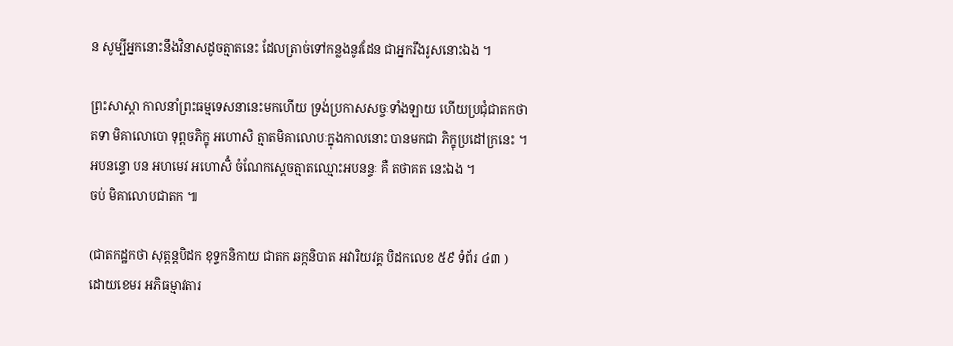ន សូម្បីអ្នកនោះនឹងវិនាសដូចត្មាតនេះ ដែលត្រាច់ទៅកន្លងនូវដែន ជាអ្នករឹងរូសនោះឯង ។

ព្រះសាស្ដា កាលនាំព្រះធម្មទេសនានេះមកហើយ ទ្រង់ប្រកាសសច្ចៈទាំងឡាយ ហើយប្រជុំជាតកថា
តទា មិគាលោបោ ទុព្ពចភិក្ខុ អហោសិ ត្មាតមិគាលោបៈក្នុងកាលនោះ បានមកជា ភិក្ខុប្រដៅក្រនេះ ។
អបនន្ទោ បន អហមេវ អហោសិំ ចំណែកស្ដេចត្មាតឈ្មោះអបនន្ទៈ គឺ តថាគត នេះឯង ។
ចប់ មិគាលោបជាតក ៕

(ជាតកដ្ឋកថា សុត្តន្តបិដក ខុទ្ទកនិកាយ ជាតក ឆក្កនិបាត អវារិយវគ្គ បិដកលេខ ៥៩ ទំព័រ ៤៣ )
ដោយខេមរ អភិធម្មាវតារ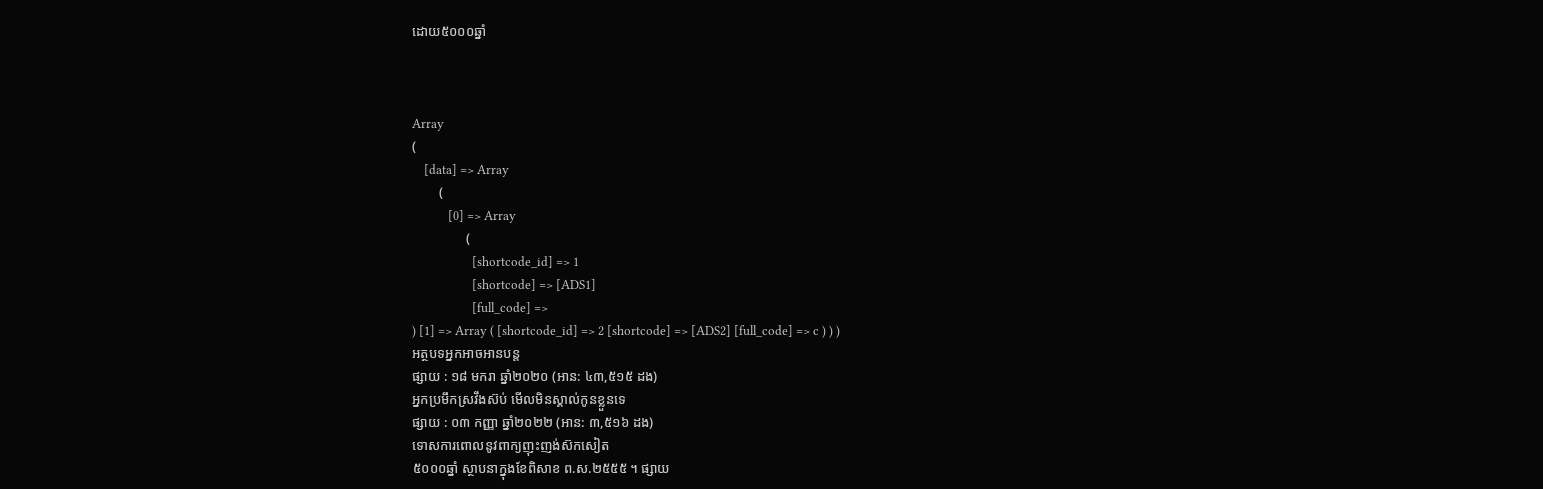ដោយ៥០០០ឆ្នាំ



Array
(
    [data] => Array
        (
            [0] => Array
                (
                    [shortcode_id] => 1
                    [shortcode] => [ADS1]
                    [full_code] =>
) [1] => Array ( [shortcode_id] => 2 [shortcode] => [ADS2] [full_code] => c ) ) )
អត្ថបទអ្នកអាចអានបន្ត
ផ្សាយ : ១៨ មករា ឆ្នាំ២០២០ (អាន: ៤៣,៥១៥ ដង)
អ្នកប្រមឹកស្រវឹងស៊ប់ មើលមិនស្គាល់កូនខ្លួនទេ
ផ្សាយ : ០៣ កញ្ញា ឆ្នាំ២០២២ (អាន: ៣,៥១៦ ដង)
ទោសការពោលនូវពាក្យញុះញង់ស៊កសៀត
៥០០០ឆ្នាំ ស្ថាបនាក្នុងខែពិសាខ ព.ស.២៥៥៥ ។ ផ្សាយ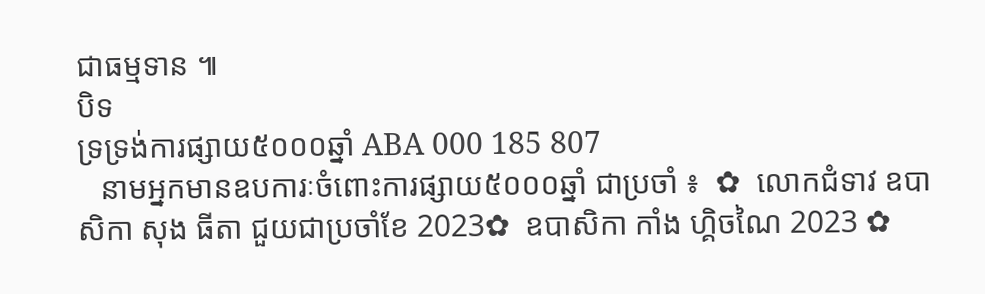ជាធម្មទាន ៕
បិទ
ទ្រទ្រង់ការផ្សាយ៥០០០ឆ្នាំ ABA 000 185 807
   នាមអ្នកមានឧបការៈចំពោះការផ្សាយ៥០០០ឆ្នាំ ជាប្រចាំ ៖  ✿  លោកជំទាវ ឧបាសិកា សុង ធីតា ជួយជាប្រចាំខែ 2023✿  ឧបាសិកា កាំង ហ្គិចណៃ 2023 ✿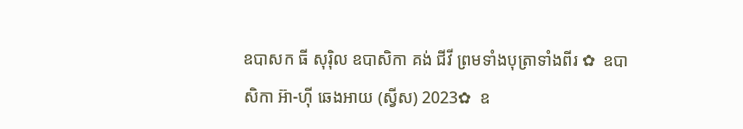ឧបាសក ធី សុរ៉ិល ឧបាសិកា គង់ ជីវី ព្រមទាំងបុត្រាទាំងពីរ ✿  ឧបាសិកា អ៊ា-ហុី ឆេងអាយ (ស្វីស) 2023✿  ឧ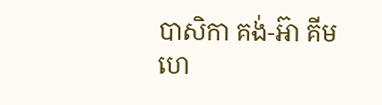បាសិកា គង់-អ៊ា គីមហេ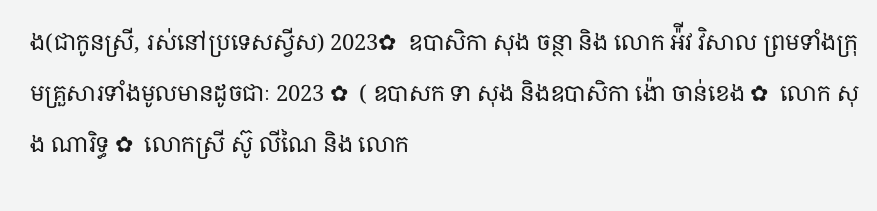ង(ជាកូនស្រី, រស់នៅប្រទេសស្វីស) 2023✿  ឧបាសិកា សុង ចន្ថា និង លោក អ៉ីវ វិសាល ព្រមទាំងក្រុមគ្រួសារទាំងមូលមានដូចជាៈ 2023 ✿  ( ឧបាសក ទា សុង និងឧបាសិកា ង៉ោ ចាន់ខេង ✿  លោក សុង ណារិទ្ធ ✿  លោកស្រី ស៊ូ លីណៃ និង លោក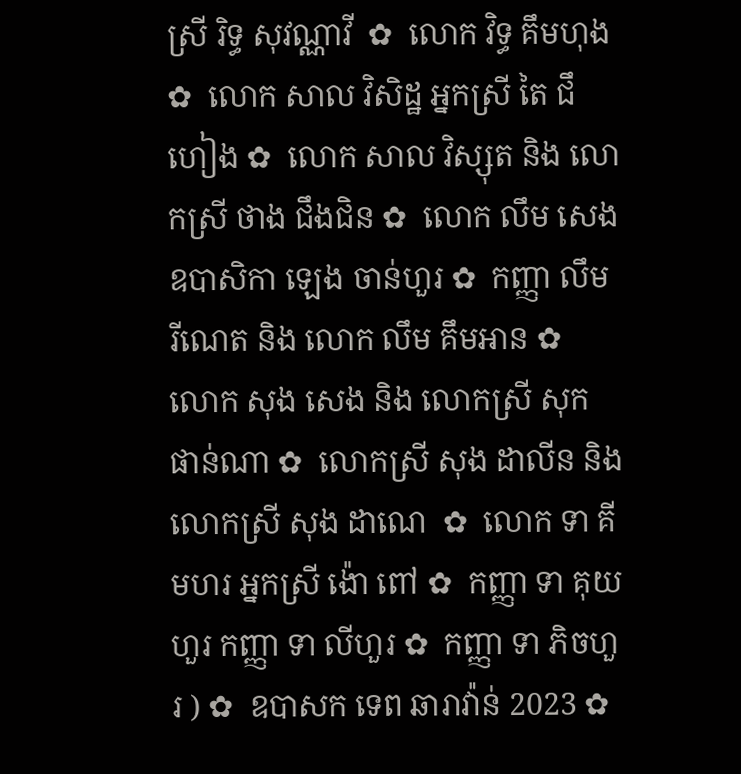ស្រី រិទ្ធ សុវណ្ណាវី  ✿  លោក វិទ្ធ គឹមហុង ✿  លោក សាល វិសិដ្ឋ អ្នកស្រី តៃ ជឹហៀង ✿  លោក សាល វិស្សុត និង លោកស្រី ថាង ជឹងជិន ✿  លោក លឹម សេង ឧបាសិកា ឡេង ចាន់ហួរ ✿  កញ្ញា លឹម រីណេត និង លោក លឹម គឹមអាន ✿  លោក សុង សេង និង លោកស្រី សុក ផាន់ណា ✿  លោកស្រី សុង ដាលីន និង លោកស្រី សុង ដាណេ  ✿  លោក ទា គីមហរ អ្នកស្រី ង៉ោ ពៅ ✿  កញ្ញា ទា គុយហួរ កញ្ញា ទា លីហួរ ✿  កញ្ញា ទា ភិចហួរ ) ✿  ឧបាសក ទេព ឆារាវ៉ាន់ 2023 ✿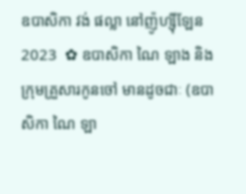ឧបាសិកា វង់ ផល្លា នៅញ៉ូហ្ស៊ីឡែន 2023  ✿ ឧបាសិកា ណៃ ឡាង និងក្រុមគ្រួសារកូនចៅ មានដូចជាៈ (ឧបាសិកា ណៃ ឡា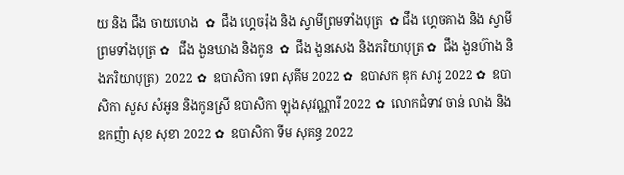យ និង ជឹង ចាយហេង  ✿  ជឹង ហ្គេចរ៉ុង និង ស្វាមីព្រមទាំងបុត្រ  ✿ ជឹង ហ្គេចគាង និង ស្វាមីព្រមទាំងបុត្រ ✿   ជឹង ងួនឃាង និងកូន  ✿  ជឹង ងួនសេង និងភរិយាបុត្រ ✿  ជឹង ងួនហ៊ាង និងភរិយាបុត្រ)  2022 ✿  ឧបាសិកា ទេព សុគីម 2022 ✿  ឧបាសក ឌុក សារូ 2022 ✿  ឧបាសិកា សួស សំអូន និងកូនស្រី ឧបាសិកា ឡុងសុវណ្ណារី 2022 ✿  លោកជំទាវ ចាន់ លាង និង ឧកញ៉ា សុខ សុខា 2022 ✿  ឧបាសិកា ទីម សុគន្ធ 2022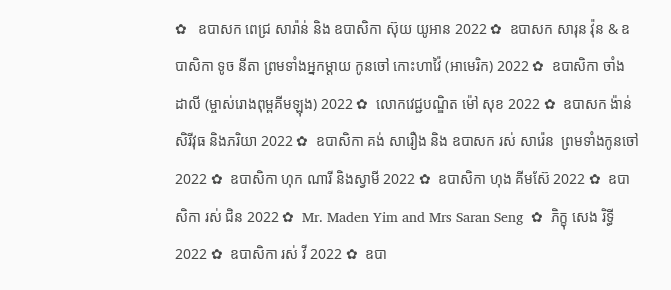✿   ឧបាសក ពេជ្រ សារ៉ាន់ និង ឧបាសិកា ស៊ុយ យូអាន 2022 ✿  ឧបាសក សារុន វ៉ុន & ឧបាសិកា ទូច នីតា ព្រមទាំងអ្នកម្តាយ កូនចៅ កោះហាវ៉ៃ (អាមេរិក) 2022 ✿  ឧបាសិកា ចាំង ដាលី (ម្ចាស់រោងពុម្ពគីមឡុង) 2022 ✿  លោកវេជ្ជបណ្ឌិត ម៉ៅ សុខ 2022 ✿  ឧបាសក ង៉ាន់ សិរីវុធ និងភរិយា 2022 ✿  ឧបាសិកា គង់ សារឿង និង ឧបាសក រស់ សារ៉េន  ព្រមទាំងកូនចៅ 2022 ✿  ឧបាសិកា ហុក ណារី និងស្វាមី 2022 ✿  ឧបាសិកា ហុង គីមស៊ែ 2022 ✿  ឧបាសិកា រស់ ជិន 2022 ✿  Mr. Maden Yim and Mrs Saran Seng  ✿  ភិក្ខុ សេង រិទ្ធី 2022 ✿  ឧបាសិកា រស់ វី 2022 ✿  ឧបា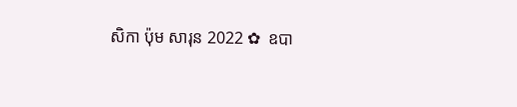សិកា ប៉ុម សារុន 2022 ✿  ឧបា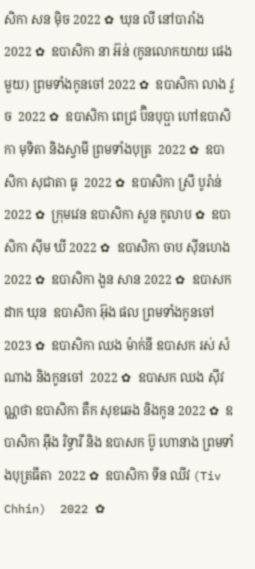សិកា សន ម៉ិច 2022 ✿  ឃុន លី នៅបារាំង 2022 ✿  ឧបាសិកា នា អ៊ន់ (កូនលោកយាយ ផេង មួយ) ព្រមទាំងកូនចៅ 2022 ✿  ឧបាសិកា លាង វួច  2022 ✿  ឧបាសិកា ពេជ្រ ប៊ិនបុប្ផា ហៅឧបាសិកា មុទិតា និងស្វាមី ព្រមទាំងបុត្រ  2022 ✿  ឧបាសិកា សុជាតា ធូ  2022 ✿  ឧបាសិកា ស្រី បូរ៉ាន់ 2022 ✿  ក្រុមវេន ឧបាសិកា សួន កូលាប ✿  ឧបាសិកា ស៊ីម ឃី 2022 ✿  ឧបាសិកា ចាប ស៊ីនហេង 2022 ✿  ឧបាសិកា ងួន សាន 2022 ✿  ឧបាសក ដាក ឃុន  ឧបាសិកា អ៊ុង ផល ព្រមទាំងកូនចៅ 2023 ✿  ឧបាសិកា ឈង ម៉ាក់នី ឧបាសក រស់ សំណាង និងកូនចៅ  2022 ✿  ឧបាសក ឈង សុីវណ្ណថា ឧបាសិកា តឺក សុខឆេង និងកូន 2022 ✿  ឧបាសិកា អុឹង រិទ្ធារី និង ឧបាសក ប៊ូ ហោនាង ព្រមទាំងបុត្រធីតា  2022 ✿  ឧបាសិកា ទីន ឈីវ (Tiv Chhin)  2022 ✿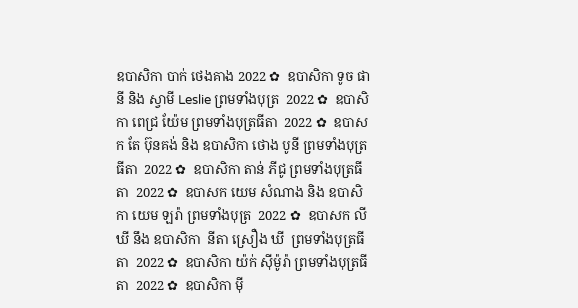ឧបាសិកា បាក់ ថេងគាង 2022 ✿  ឧបាសិកា ទូច ផានី និង ស្វាមី Leslie ព្រមទាំងបុត្រ  2022 ✿  ឧបាសិកា ពេជ្រ យ៉ែម ព្រមទាំងបុត្រធីតា  2022 ✿  ឧបាសក តែ ប៊ុនគង់ និង ឧបាសិកា ថោង បូនី ព្រមទាំងបុត្រធីតា  2022 ✿  ឧបាសិកា តាន់ ភីជូ ព្រមទាំងបុត្រធីតា  2022 ✿  ឧបាសក យេម សំណាង និង ឧបាសិកា យេម ឡរ៉ា ព្រមទាំងបុត្រ  2022 ✿  ឧបាសក លី ឃី នឹង ឧបាសិកា  នីតា ស្រឿង ឃី  ព្រមទាំងបុត្រធីតា  2022 ✿  ឧបាសិកា យ៉ក់ សុីម៉ូរ៉ា ព្រមទាំងបុត្រធីតា  2022 ✿  ឧបាសិកា មុី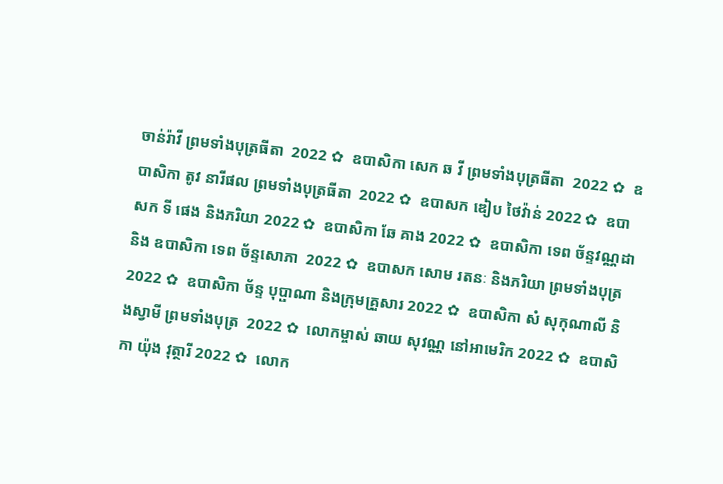ចាន់រ៉ាវី ព្រមទាំងបុត្រធីតា  2022 ✿  ឧបាសិកា សេក ឆ វី ព្រមទាំងបុត្រធីតា  2022 ✿  ឧបាសិកា តូវ នារីផល ព្រមទាំងបុត្រធីតា  2022 ✿  ឧបាសក ឌៀប ថៃវ៉ាន់ 2022 ✿  ឧបាសក ទី ផេង និងភរិយា 2022 ✿  ឧបាសិកា ឆែ គាង 2022 ✿  ឧបាសិកា ទេព ច័ន្ទវណ្ណដា និង ឧបាសិកា ទេព ច័ន្ទសោភា  2022 ✿  ឧបាសក សោម រតនៈ និងភរិយា ព្រមទាំងបុត្រ  2022 ✿  ឧបាសិកា ច័ន្ទ បុប្ផាណា និងក្រុមគ្រួសារ 2022 ✿  ឧបាសិកា សំ សុកុណាលី និងស្វាមី ព្រមទាំងបុត្រ  2022 ✿  លោកម្ចាស់ ឆាយ សុវណ្ណ នៅអាមេរិក 2022 ✿  ឧបាសិកា យ៉ុង វុត្ថារី 2022 ✿  លោក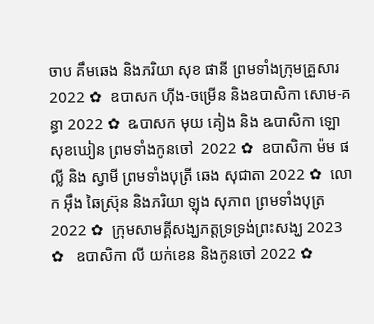ចាប គឹមឆេង និងភរិយា សុខ ផានី ព្រមទាំងក្រុមគ្រួសារ 2022 ✿  ឧបាសក ហ៊ីង-ចម្រើន និងឧបាសិកា សោម-គន្ធា 2022 ✿  ឩបាសក មុយ គៀង និង ឩបាសិកា ឡោ សុខឃៀន ព្រមទាំងកូនចៅ  2022 ✿  ឧបាសិកា ម៉ម ផល្លី និង ស្វាមី ព្រមទាំងបុត្រី ឆេង សុជាតា 2022 ✿  លោក អ៊ឹង ឆៃស្រ៊ុន និងភរិយា ឡុង សុភាព ព្រមទាំងបុត្រ 2022 ✿  ក្រុមសាមគ្គីសង្ឃភត្តទ្រទ្រង់ព្រះសង្ឃ 2023 ✿   ឧបាសិកា លី យក់ខេន និងកូនចៅ 2022 ✿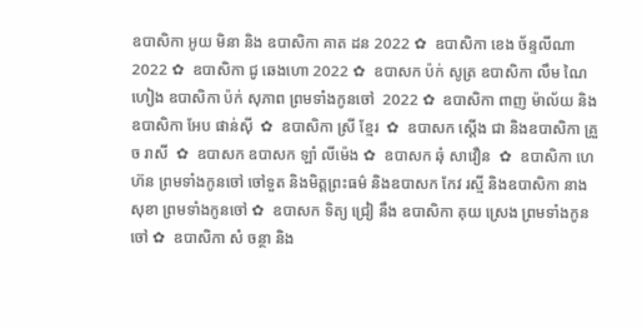ឧបាសិកា អូយ មិនា និង ឧបាសិកា គាត ដន 2022 ✿  ឧបាសិកា ខេង ច័ន្ទលីណា 2022 ✿  ឧបាសិកា ជូ ឆេងហោ 2022 ✿  ឧបាសក ប៉ក់ សូត្រ ឧបាសិកា លឹម ណៃហៀង ឧបាសិកា ប៉ក់ សុភាព ព្រមទាំងកូនចៅ  2022 ✿  ឧបាសិកា ពាញ ម៉ាល័យ និង ឧបាសិកា អែប ផាន់ស៊ី  ✿  ឧបាសិកា ស្រី ខ្មែរ  ✿  ឧបាសក ស្តើង ជា និងឧបាសិកា គ្រួច រាសី  ✿  ឧបាសក ឧបាសក ឡាំ លីម៉េង ✿  ឧបាសក ឆុំ សាវឿន  ✿  ឧបាសិកា ហេ ហ៊ន ព្រមទាំងកូនចៅ ចៅទួត និងមិត្តព្រះធម៌ និងឧបាសក កែវ រស្មី និងឧបាសិកា នាង សុខា ព្រមទាំងកូនចៅ ✿  ឧបាសក ទិត្យ ជ្រៀ នឹង ឧបាសិកា គុយ ស្រេង ព្រមទាំងកូនចៅ ✿  ឧបាសិកា សំ ចន្ថា និង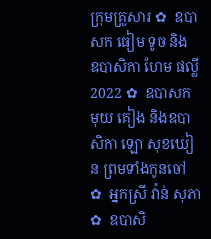ក្រុមគ្រួសារ ✿  ឧបាសក ធៀម ទូច និង ឧបាសិកា ហែម ផល្លី 2022 ✿  ឧបាសក មុយ គៀង និងឧបាសិកា ឡោ សុខឃៀន ព្រមទាំងកូនចៅ ✿  អ្នកស្រី វ៉ាន់ សុភា ✿  ឧបាសិ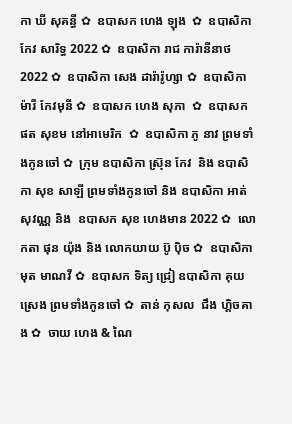កា ឃី សុគន្ធី ✿  ឧបាសក ហេង ឡុង  ✿  ឧបាសិកា កែវ សារិទ្ធ 2022 ✿  ឧបាសិកា រាជ ការ៉ានីនាថ 2022 ✿  ឧបាសិកា សេង ដារ៉ារ៉ូហ្សា ✿  ឧបាសិកា ម៉ារី កែវមុនី ✿  ឧបាសក ហេង សុភា  ✿  ឧបាសក ផត សុខម នៅអាមេរិក  ✿  ឧបាសិកា ភូ នាវ ព្រមទាំងកូនចៅ ✿  ក្រុម ឧបាសិកា ស្រ៊ុន កែវ  និង ឧបាសិកា សុខ សាឡី ព្រមទាំងកូនចៅ និង ឧបាសិកា អាត់ សុវណ្ណ និង  ឧបាសក សុខ ហេងមាន 2022 ✿  លោកតា ផុន យ៉ុង និង លោកយាយ ប៊ូ ប៉ិច ✿  ឧបាសិកា មុត មាណវី ✿  ឧបាសក ទិត្យ ជ្រៀ ឧបាសិកា គុយ ស្រេង ព្រមទាំងកូនចៅ ✿  តាន់ កុសល  ជឹង ហ្គិចគាង ✿  ចាយ ហេង & ណៃ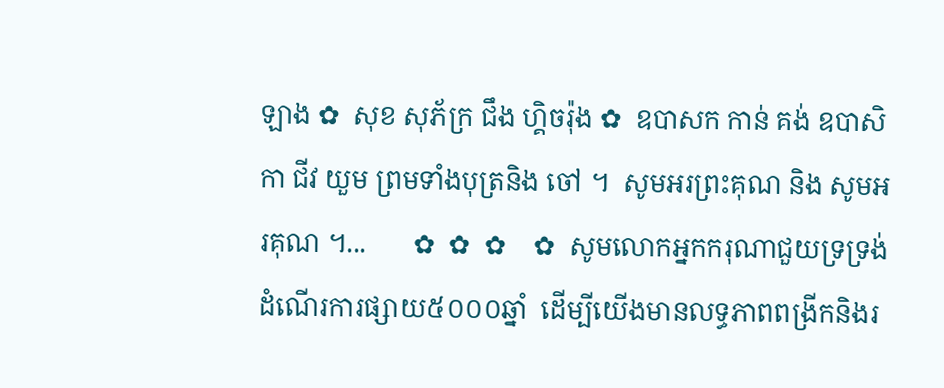ឡាង ✿  សុខ សុភ័ក្រ ជឹង ហ្គិចរ៉ុង ✿  ឧបាសក កាន់ គង់ ឧបាសិកា ជីវ យួម ព្រមទាំងបុត្រនិង ចៅ ។  សូមអរព្រះគុណ និង សូមអរគុណ ។...       ✿  ✿  ✿    ✿  សូមលោកអ្នកករុណាជួយទ្រទ្រង់ដំណើរការផ្សាយ៥០០០ឆ្នាំ  ដើម្បីយើងមានលទ្ធភាពពង្រីកនិងរ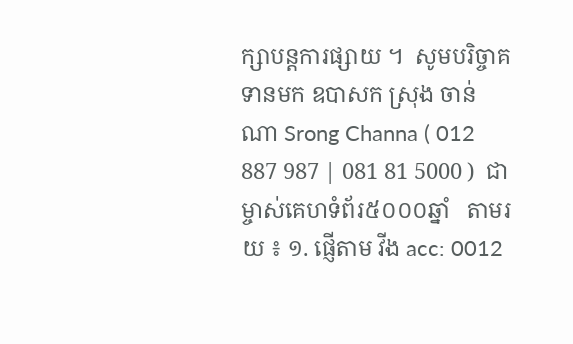ក្សាបន្តការផ្សាយ ។  សូមបរិច្ចាគទានមក ឧបាសក ស្រុង ចាន់ណា Srong Channa ( 012 887 987 | 081 81 5000 )  ជាម្ចាស់គេហទំព័រ៥០០០ឆ្នាំ   តាមរយ ៖ ១. ផ្ញើតាម វីង acc: 0012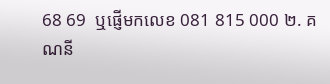68 69  ឬផ្ញើមកលេខ 081 815 000 ២. គណនី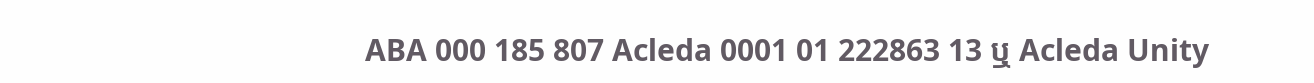ABA 000 185 807 Acleda 0001 01 222863 13 ឬ Acleda Unity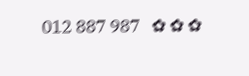012 887 987   ✿ ✿ ✿